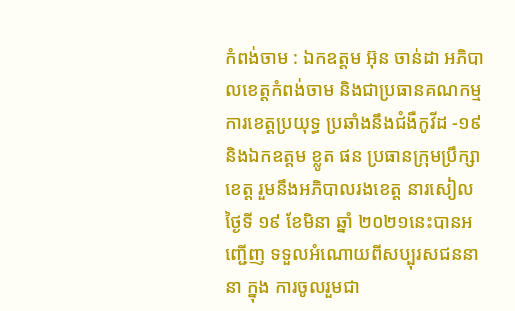កំពង់ចាម : ឯកឧត្តម អ៊ុន ចាន់ដា អភិបាលខេត្តកំពង់ចាម និងជាប្រធានគណកម្មការខេត្តប្រយុទ្ធ ប្រឆាំងនឹងជំងឺកូវីដ -១៩ និងឯកឧត្តម ខ្លូត ផន ប្រធានក្រុមប្រឹក្សាខេត្ត រួមនឹងអភិបាលរងខេត្ត នារសៀលថ្ងៃទី ១៩ ខែមិនា ឆ្នាំ ២០២១នេះបានអញ្ជើញ ទទួលអំណោយពីសប្បុរសជននានា ក្នុង ការចូលរួមជា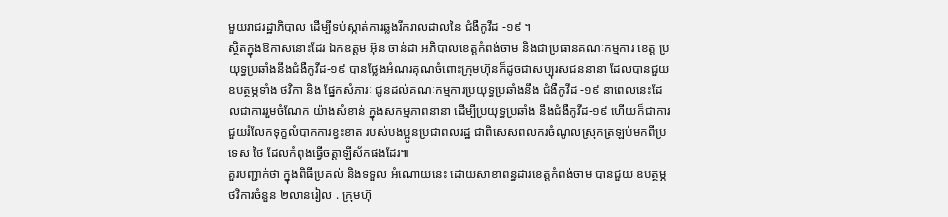មួយរាជរដ្ឋាភិបាល ដើម្បីទប់ស្កាត់ការឆ្លងរីករាលដាលនៃ ជំងឺកូវីដ -១៩ ។
ស្ថិតក្នុងឱកាសនោះដែរ ឯកឧត្តម អ៊ុន ចាន់ដា អភិបាលខេត្តកំពង់ចាម និងជាប្រធានគណៈកម្មការ ខេត្ត ប្រយុទ្ធប្រឆាំងនឹងជំងឺកូវីដ-១៩ បានថ្លែងអំណរគុណចំពោះក្រុមហ៊ុនក៏ដូចជាសប្បុរសជននានា ដែលបានជួយឧបត្ថម្ភទាំង ថវិកា និង ផ្នែកសំភារៈ ជូនដល់គណៈកម្មការប្រយុទ្ធប្រឆាំងនឹង ជំងឺកូវីដ -១៩ នាពេលនេះដែលជាការរួមចំណែក យ៉ាងសំខាន់ ក្នុងសកម្មភាពនានា ដើម្បីប្រយុទ្ធប្រឆាំង នឹងជំងឺកូវីដ-១៩ ហើយក៏ជាការជួយរំលែកទុក្ខលំបាកការខ្វះខាត របស់បងប្អូនប្រជាពលរដ្ឋ ជាពិសេសពលករចំណូលស្រុកត្រឡប់មកពីប្រទេស ថៃ ដែលកំពុងធ្វើចត្តាឡីស័កផងដែរ៕
គួរបញ្ជាក់ថា ក្នុងពិធីប្រគល់ និងទទួល អំណោយនេះ ដោយសាខាពន្ធដារខេត្តកំពង់ចាម បានជួយ ឧបត្ថម្ភថវិការចំនួន ២លានរៀល . ក្រុមហ៊ុ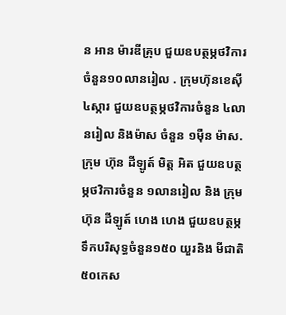ន អាន ម៉ារឌីគ្រុប ជួយឧបត្ថម្ភថវិការចំនួន១០លានរៀល . ក្រុមហ៊ុនខេស៊ី ៤ស្ការ ជួយឧបត្ថម្ភថវិការចំនួន ៤លានរៀល និងម៉ាស ចំនួន ១ម៉ឺន ម៉ាស. ក្រុម ហ៊ុន ដីឡូត៍ មិត្ត អិត ជួយឧបត្ថម្ភថវិការចំនួន ១លានរៀល និង ក្រុមហ៊ុន ដីឡូត៍ ហេង ហេង ជួយឧបត្ថម្ភ ទឹកបរិសុទ្ធចំនួន១៥០ យួរនិង មីជាតិ ៥០កេស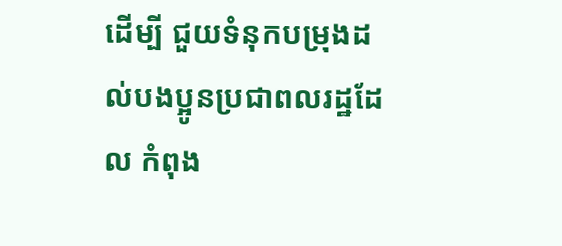ដើម្បី ជួយទំនុកបម្រុងដល់បងប្អូនប្រជាពលរដ្ឋដែល កំពុង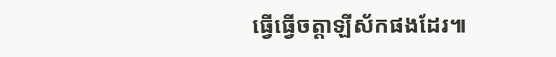ធ្វើធ្វើចត្តាឡីស័កផងដែរ៕